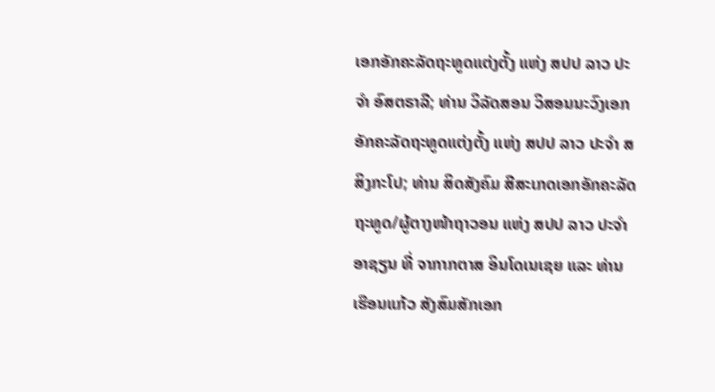ເອກອັກຄະລັດຖະທູດແຕ່ງຕັ້ງ ແຫ່ງ ສປປ ລາວ ປະຈໍາ ອົສຕຣາລີ; ທ່ານ ວິລັດສອນ ວິສອນນະວົງເອກອັກຄະລັດຖະທູດແຕ່ງຕັ້ງ ແຫ່ງ ສປປ ລາວ ປະຈໍາ ສສິງກະໂປ; ທ່ານ ສິດສັງຄົມ ສີສະເກດເອກອັກຄະລັດຖະທູດ/ຜູ້ຕາງໜ້າຖາວອນ ແຫ່ງ ສປປ ລາວ ປະຈໍາອາຊຽນ ທີ່ ຈາກາກຕາສ ອິນໂດເນເຊຍ ແລະ ທ່ານ ເຮືອນແກ້ວ ສັງສົມສັກເອກ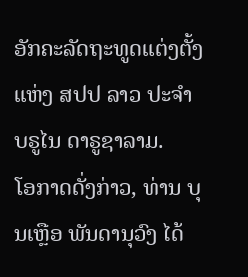ອັກຄະລັດຖະທູດແຕ່ງຕັ້ງ ແຫ່ງ ສປປ ລາວ ປະຈຳ ບຣູໄນ ດາຣູຊາລາມ.
ໂອກາດດັ່ງກ່າວ, ທ່ານ ບຸນເຫຼືອ ພັນດານຸວົງ ໄດ້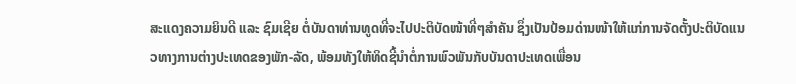ສະແດງຄວາມຍິນດີ ແລະ ຊົມເຊີຍ ຕໍ່ບັນດາທ່ານທູດທີ່ຈະໄປປະຕິບັດໜ້າທີ່ໆສໍາຄັນ ຊຶ່ງເປັນປ້ອມດ່ານໜ້າໃຫ້ແກ່ການຈັດຕັ້ງປະຕິບັດແນວທາງການຕ່າງປະເທດຂອງພັກ-ລັດ, ພ້ອມທັງໃຫ້ທິດຊີ້ນໍາຕໍ່ການພົວພັນກັບບັນດາປະເທດເພື່ອນ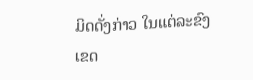ມິດດັ່ງກ່າວ ໃນແຕ່ລະຂົງເຂດ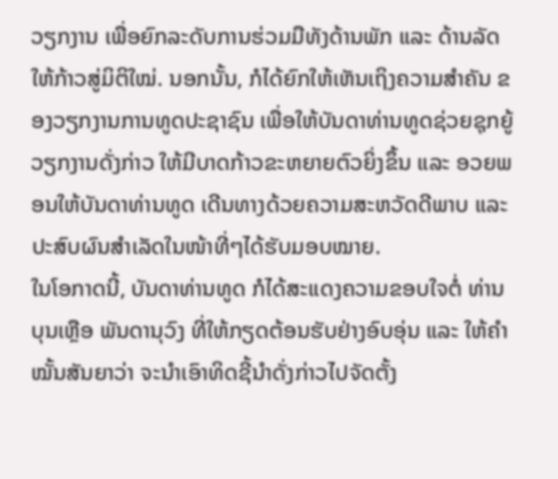ວຽກງານ ເພື່ອຍົກລະດັບການຮ່ວມມືທັງດ້ານພັກ ແລະ ດ້ານລັດ ໃຫ້ກ້າວສູ່ມິຕິໃໝ່. ນອກນັ້ນ, ກໍໄດ້ຍົກໃຫ້ເຫັນເຖິງຄວາມສໍາຄັນ ຂອງວຽກງານການທູດປະຊາຊົນ ເພື່ອໃຫ້ບັນດາທ່ານທູດຊ່ວຍຊຸກຍູ້ວຽກງານດັ່ງກ່າວ ໃຫ້ມີບາດກ້າວຂະຫຍາຍຕົວຍິ່ງຂຶ້ນ ແລະ ອວຍພອນໃຫ້ບັນດາທ່ານທູດ ເດີນທາງດ້ວຍຄວາມສະຫວັດດີພາບ ແລະ ປະສົບຜົນສຳເລັດໃນໜ້າທີ່ໆໄດ້ຮັບມອບໝາຍ.
ໃນໂອກາດນີ້, ບັນດາທ່ານທູດ ກໍໄດ້ສະແດງຄວາມຂອບໃຈຕໍ່ ທ່ານ ບຸນເຫຼືອ ພັນດານຸວົງ ທີ່ໃຫ້ກຽດຕ້ອນຮັບຢ່າງອົບອຸ່ນ ແລະ ໃຫ້ຄໍາໝັ້ນສັນຍາວ່າ ຈະນໍາເອົາທິດຊີ້ນຳດັ່ງກ່າວໄປຈັດຕັ້ງ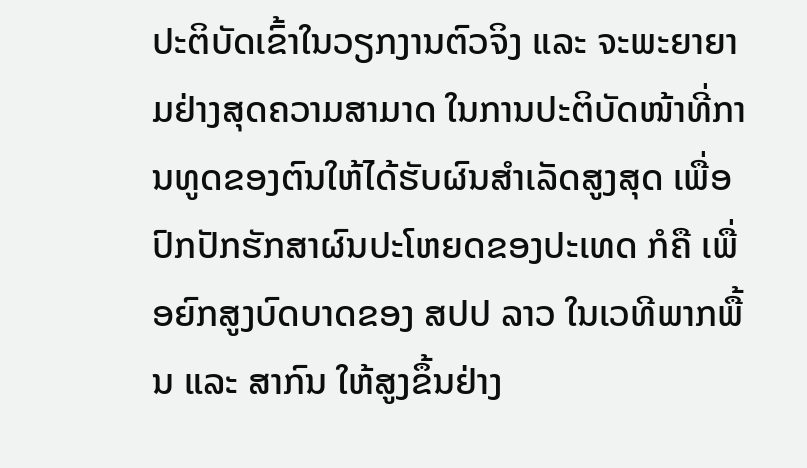ປະຕິບັດເຂົ້າໃນວຽກງານຕົວຈິງ ແລະ ຈະພະຍາຍາມຢ່າງສຸດຄວາມສາມາດ ໃນການປະຕິບັດໜ້າທີ່ການທູດຂອງຕົນໃຫ້ໄດ້ຮັບຜົນສໍາເລັດສູງສຸດ ເພື່ອປົກປັກຮັກສາຜົນປະໂຫຍດຂອງປະເທດ ກໍຄື ເພື່ອຍົກສູງບົດບາດຂອງ ສປປ ລາວ ໃນເວທີພາກພື້ນ ແລະ ສາກົນ ໃຫ້ສູງຂຶ້ນຢ່າງ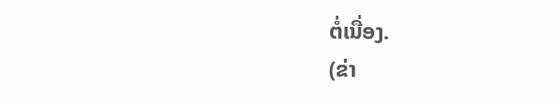ຕໍ່ເນື່ອງ.
(ຂ່າ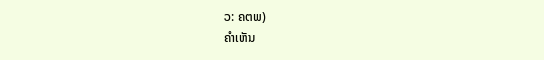ວ: ຄຕພ)
ຄໍາເຫັນ